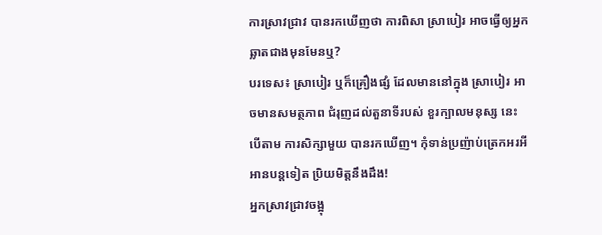ការស្រាវជ្រាវ បានរកឃើញថា ការពិសា ស្រាបៀរ អាចធ្វើឲ្យអ្នក ឆ្លាតជាងមុនមែនឬ?
បរទេស៖ ស្រាបៀរ ឬក៏គ្រឿងផ្សំ ដែលមាននៅក្នុង ស្រាបៀរ អាចមានសមត្ថភាព ជំរុញដល់តួនាទីរបស់ ខួរក្បាលមនុស្ស នេះបើតាម ការសិក្សាមួយ បានរកឃើញ។ កុំទាន់ប្រញ៉ាប់ត្រេកអរអី អានបន្តទៀត ប្រិយមិត្តនឹងដឹង!
អ្នកស្រាវជ្រាវចង្អុ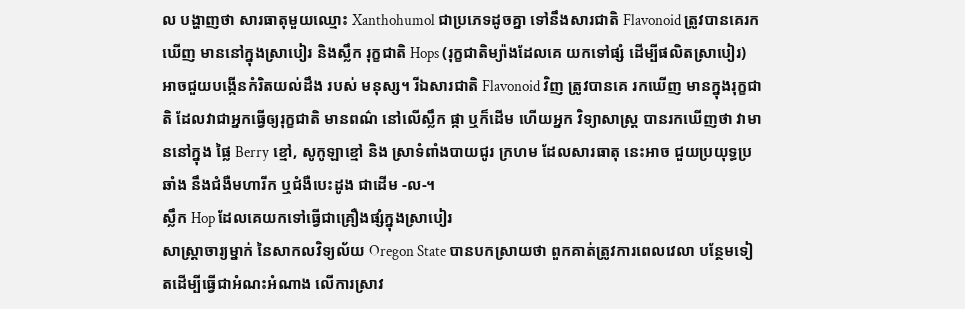ល បង្ហាញថា សារធាតុមួយឈ្មោះ Xanthohumol ជាប្រភេទដូចគ្នា ទៅនឹងសារជាតិ Flavonoid ត្រូវបានគេរកឃើញ មាននៅក្នុងស្រាបៀរ និងស្លឹក រុក្ខជាតិ Hops (រុក្ខជាតិម្យ៉ាងដែលគេ យកទៅផ្សំ ដើម្បីផលិតសា្របៀរ) អាចជួយបង្កើនកំរិតយល់ដឹង របស់ មនុស្ស។ រីឯសារជាតិ Flavonoid វិញ ត្រូវបានគេ រកឃើញ មានក្នុងរុក្ខជាតិ ដែលវាជាអ្នកធ្វើឲ្យរុក្ខជាតិ មានពណ៌ នៅលើស្លឹក ផ្កា ឬក៏ដើម ហើយអ្នក វិទ្យាសាស្ត្រ បានរកឃើញថា វាមាននៅក្នុង ផ្លៃ Berry ខ្មៅ, សូកូឡាខ្មៅ និង ស្រាទំពាំងបាយជូរ ក្រហម ដែលសារធាតុ នេះអាច ជួយប្រយុទ្ធប្រឆាំង នឹងជំងឺមហារីក ឬជំងឺបេះដូង ជាដើម -ល-។
ស្លឹក Hop ដែលគេយកទៅធ្វើជាគ្រឿងផ្សំក្នុងស្រាបៀរ
សាស្ត្រាចារ្យម្នាក់ នៃសាកលវិទ្យល័យ Oregon State បានបកស្រាយថា ពួកគាត់ត្រូវការពេលវេលា បន្ថែមទៀតដើម្បីធ្វើជាអំណះអំណាង លើការស្រាវ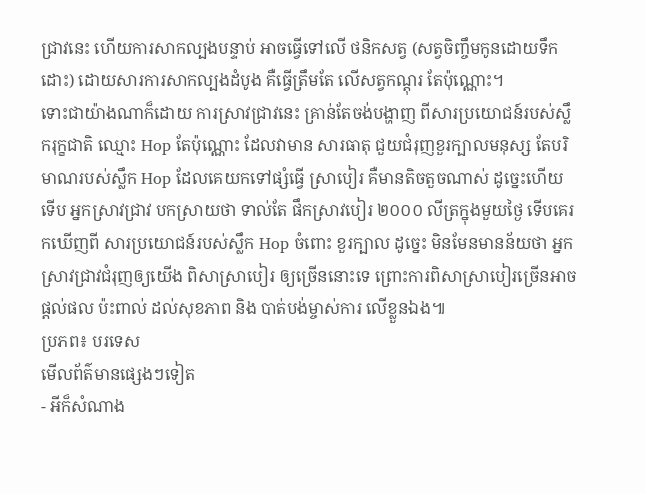ជ្រាវនេះ ហើយការសាកល្បងបន្ទាប់ អាចធ្វើទៅលើ ថនិកសត្វ (សត្វចិញ្ចឹមកូនដោយទឹកដោះ) ដោយសារការសាកល្បងដំបូង គឺធ្វើត្រឹមតែ លើសត្វកណ្តុរ តែប៉ុណ្ណោះ។
ទោះជាយ៉ាងណាក៏ដោយ ការស្រាវជ្រាវនេះ គ្រាន់តែចង់បង្ហាញ ពីសារប្រយោជន៍របស់ស្លឹករុក្ខជាតិ ឈ្មោះ Hop តែប៉ុណ្ណោះ ដែលវាមាន សារធាតុ ជួយជំរុញខួរក្បាលមនុស្ស តែបរិមាណរបស់ស្លឹក Hop ដែលគេយកទៅផ្សំធ្វើ សា្របៀរ គឺមានតិចតួចណាស់ ដូច្នេះហើយទើប អ្នកស្រាវជ្រាវ បកស្រាយថា ទាល់តែ ផឹកស្រាវបៀរ ២០០០ លីត្រក្នុងមួយថ្ងៃ ទើបគេរកឃើញពី សារប្រយោជន៍របស់ស្លឹក Hop ចំពោះ ខួរក្បាល ដូច្នេះ មិនមែនមានន័យថា អ្នកស្រាវជ្រាវជំរុញឲ្យយើង ពិសាស្រាបៀរ ឲ្យច្រើននោះទេ ព្រោះការពិសាស្រាបៀរច្រើនអាច ផ្តល់ផល ប៉ះពាល់ ដល់សុខភាព និង បាត់បង់ម្ចាស់ការ លើខ្លួនឯង៕
ប្រភព៖ បរទេស
មើលព័ត៌មានផ្សេងៗទៀត
- អីក៏សំណាង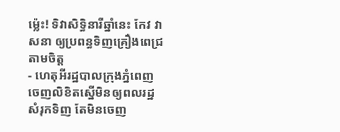ម្ល៉េះ! ទិវាសិទ្ធិនារីឆ្នាំនេះ កែវ វាសនា ឲ្យប្រពន្ធទិញគ្រឿងពេជ្រតាមចិត្ត
- ហេតុអីរដ្ឋបាលក្រុងភ្នំពេញ ចេញលិខិតស្នើមិនឲ្យពលរដ្ឋសំរុកទិញ តែមិនចេញ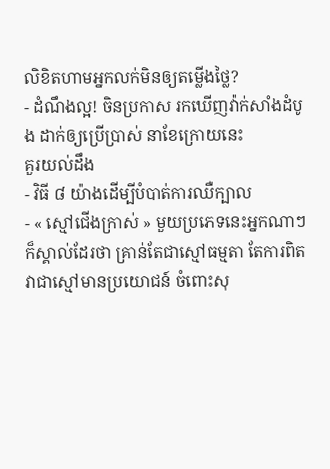លិខិតហាមអ្នកលក់មិនឲ្យតម្លើងថ្លៃ?
- ដំណឹងល្អ! ចិនប្រកាស រកឃើញវ៉ាក់សាំងដំបូង ដាក់ឲ្យប្រើប្រាស់ នាខែក្រោយនេះ
គួរយល់ដឹង
- វិធី ៨ យ៉ាងដើម្បីបំបាត់ការឈឺក្បាល
- « ស្មៅជើងក្រាស់ » មួយប្រភេទនេះអ្នកណាៗក៏ស្គាល់ដែរថា គ្រាន់តែជាស្មៅធម្មតា តែការពិតវាជាស្មៅមានប្រយោជន៍ ចំពោះសុ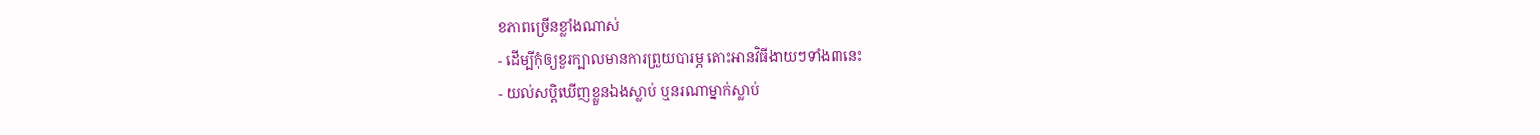ខភាពច្រើនខ្លាំងណាស់
- ដើម្បីកុំឲ្យខួរក្បាលមានការព្រួយបារម្ភ តោះអានវិធីងាយៗទាំង៣នេះ
- យល់សប្តិឃើញខ្លួនឯងស្លាប់ ឬនរណាម្នាក់ស្លាប់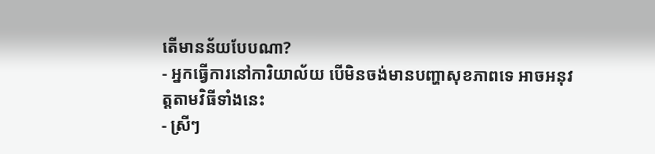តើមានន័យបែបណា?
- អ្នកធ្វើការនៅការិយាល័យ បើមិនចង់មានបញ្ហាសុខភាពទេ អាចអនុវត្តតាមវិធីទាំងនេះ
- ស្រីៗ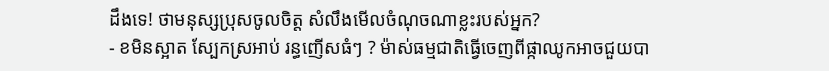ដឹងទេ! ថាមនុស្សប្រុសចូលចិត្ត សំលឹងមើលចំណុចណាខ្លះរបស់អ្នក?
- ខមិនស្អាត ស្បែកស្រអាប់ រន្ធញើសធំៗ ? ម៉ាស់ធម្មជាតិធ្វើចេញពីផ្កាឈូកអាចជួយបា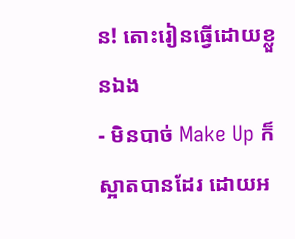ន! តោះរៀនធ្វើដោយខ្លួនឯង
- មិនបាច់ Make Up ក៏ស្អាតបានដែរ ដោយអ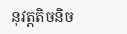នុវត្តតិចនិច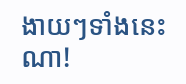ងាយៗទាំងនេះណា!